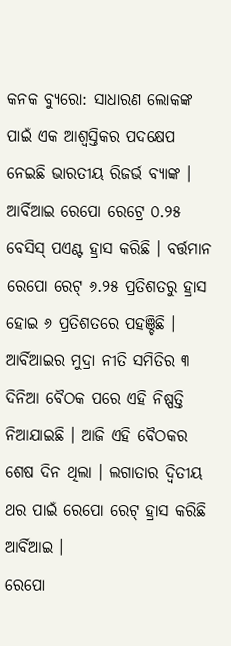କନକ ବ୍ୟୁରୋ: ସାଧାରଣ ଲୋକଙ୍କ ପାଇଁ ଏକ ଆଶ୍ୱସ୍ତିକର ପଦକ୍ଷେପ ନେଇଛି ଭାରତୀୟ ରିଜର୍ଭ ବ୍ୟାଙ୍କ । ଆର୍ବିଆଇ ରେପୋ ରେଟ୍ରେ ୦.୨୫ ବେସିସ୍ ପଏଣ୍ଟ ହ୍ରାସ କରିଛି । ବର୍ତ୍ତମାନ ରେପୋ ରେଟ୍ ୬.୨୫ ପ୍ରତିଶତରୁ ହ୍ରାସ ହୋଇ ୬ ପ୍ରତିଶତରେ ପହଞ୍ଚିଛି । ଆର୍ବିଆଇର ମୁଦ୍ରା ନୀତି ସମିତିର ୩ ଦିନିଆ ବୈଠକ ପରେ ଏହି ନିଷ୍ପତ୍ତି ନିଆଯାଇଛି । ଆଜି ଏହି ବୈଠକର ଶେଷ ଦିନ ଥିଲା । ଲଗାତାର ଦ୍ୱିତୀୟ ଥର ପାଇଁ ରେପୋ ରେଟ୍ ହ୍ରାସ କରିଛି ଆର୍ବିଆଇ ।
ରେପୋ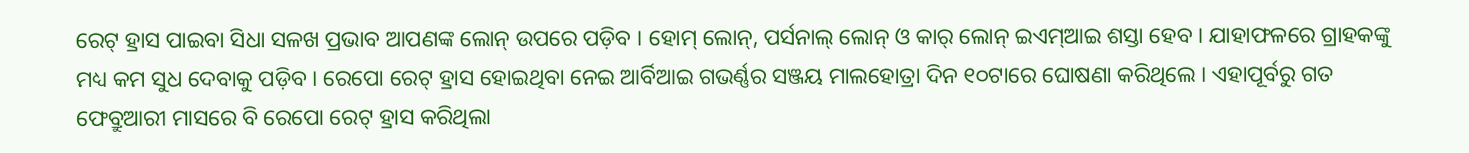ରେଟ୍ ହ୍ରାସ ପାଇବା ସିଧା ସଳଖ ପ୍ରଭାବ ଆପଣଙ୍କ ଲୋନ୍ ଉପରେ ପଡ଼ିବ । ହୋମ୍ ଲୋନ୍, ପର୍ସନାଲ୍ ଲୋନ୍ ଓ କାର୍ ଲୋନ୍ ଇଏମ୍ଆଇ ଶସ୍ତା ହେବ । ଯାହାଫଳରେ ଗ୍ରାହକଙ୍କୁ ମଧ୍ୟ କମ ସୁଧ ଦେବାକୁ ପଡ଼ିବ । ରେପୋ ରେଟ୍ ହ୍ରାସ ହୋଇଥିବା ନେଇ ଆର୍ବିଆଇ ଗଭର୍ଣ୍ଣର ସଞ୍ଜୟ ମାଲହୋତ୍ରା ଦିନ ୧୦ଟାରେ ଘୋଷଣା କରିଥିଲେ । ଏହାପୂର୍ବରୁ ଗତ ଫେବ୍ରୁଆରୀ ମାସରେ ବି ରେପୋ ରେଟ୍ ହ୍ରାସ କରିଥିଲା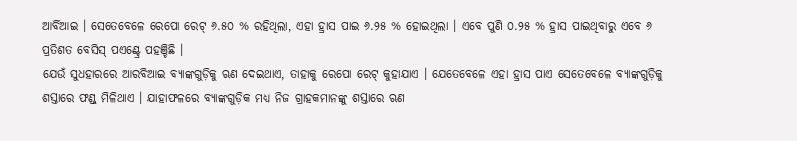ଆର୍ବିଆଇ । ସେତେବେଳେ ରେପୋ ରେଟ୍ ୬.୫୦ % ରହିଥିଲା, ଏହା ହ୍ରାସ ପାଇ ୬.୨୫ % ହୋଇଥିଲା । ଏବେ ପୁଣି ୦.୨୫ % ହ୍ରାସ ପାଇଥିବାରୁ ଏବେ ୬ ପ୍ରତିଶତ ବେସିସ୍ ପଏଣ୍ଟ୍ରେ ପହଞ୍ଚିଛି ।
ଯେଉଁ ସୁଧହାରରେ ଆରବିଆଇ ବ୍ୟାଙ୍କଗୁଡ଼ିକୁ ଋଣ ଦେଇଥାଏ, ତାହାକୁ ରେପୋ ରେଟ୍ କୁହାଯାଏ । ଯେତେବେଳେ ଏହା ହ୍ରାସ ପାଏ ସେତେବେଳେ ବ୍ୟାଙ୍କଗୁଡ଼ିକୁ ଶସ୍ତାରେ ଫଣ୍ଡ୍ ମିଳିଥାଏ । ଯାହାଫଳରେ ବ୍ୟାଙ୍କଗୁଡ଼ିକ ମଧ୍ୟ ନିଜ ଗ୍ରାହକମାନଙ୍କୁ ଶସ୍ତାରେ ଋଣ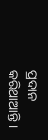ପ୍ରଦାନ କରିଥାଆନ୍ତି ।